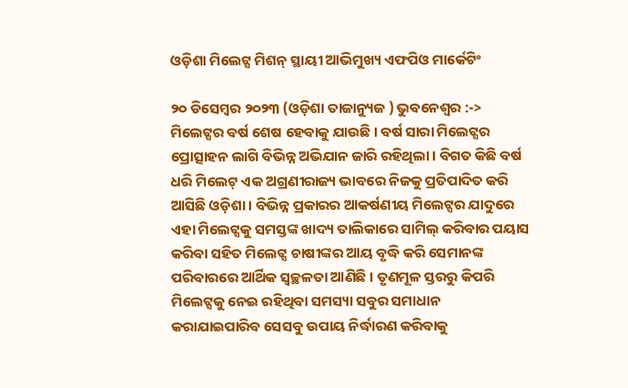ଓଡ଼ିଶା ମିଲେଟ୍ସ ମିଶନ୍ ସ୍ଥାୟୀ ଆଭିମୁଖ୍ୟ ଏଫପିଓ ମାର୍କେଟିଂ

୨୦ ଡିସେମ୍ବର ୨୦୨୩ (ଓଡ଼ିଶା ତାଜାନ୍ୟୁଜ ) ଭୁବନେଶ୍ୱର :-> ମିଲେଟ୍ସର ବର୍ଷ ଶେଷ ହେବାକୁ ଯାଉଛି । ବର୍ଷ ସାରା ମିଲେଟ୍ସର ପ୍ରୋତ୍ସାହନ ଲାଗି ବିଭିନ୍ନ ଅଭିଯାନ ଜାରି ରହିଥିଲା । ବିଗତ କିଛି ବର୍ଷ ଧରି ମିଲେଟ୍ ଏକ ଅଗ୍ରଣୀରାଜ୍ୟ ଭାବରେ ନିଜକୁ ପ୍ରତିପାଦିତ କରି ଆସିଛି ଓଡ଼ିଶା । ବିଭିନ୍ନ ପ୍ରକାରର ଆକର୍ଷଣୀୟ ମିଲେଟ୍ସର ଯାଦୁରେ ଏହା ମିଲେଟ୍ସକୁ ସମସ୍ତଙ୍କ ଖାଦ୍ୟ ତାଲିକାରେ ସାମିଲ୍ କରିବାର ପୟାସ କରିବା ସହିତ ମିଲେଟ୍ସ ଚାଷୀଙ୍କର ଆୟ ବୃଦ୍ଧି କରି ସେମାନଙ୍କ ପରିବାରରେ ଆର୍ଥିକ ସ୍ୱଚ୍ଛଳତା ଆଣିଛି । ତୃଣମୂଳ ସ୍ତରରୁ କିପରି ମିଲେଟ୍ସକୁ ନେଇ ରହିଥିବା ସମସ୍ୟା ସବୁର ସମାଧାନ କରାଯାଇପାରିବ ସେସବୁ ଉପାୟ ନିର୍ଦ୍ଧାରଣ କରିବାକୁ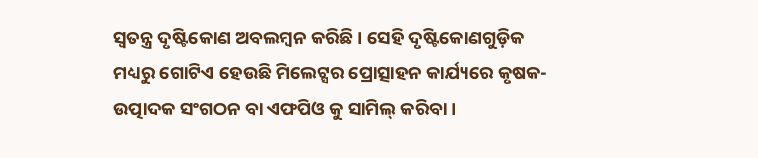ସ୍ୱତନ୍ତ୍ର ଦୃଷ୍ଟିକୋଣ ଅବଲମ୍ବନ କରିଛି । ସେହି ଦୃଷ୍ଟିକୋଣଗୁଡ଼ିକ ମଧ୍ୟରୁ ଗୋଟିଏ ହେଉଛି ମିଲେଟ୍ସର ପ୍ରୋତ୍ସାହନ କାର୍ଯ୍ୟରେ କୃଷକ-ଉତ୍ପାଦକ ସଂଗଠନ ବା ଏଫପିଓ କୁ ସାମିଲ୍ କରିବା ।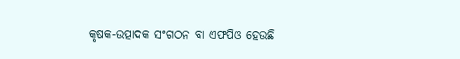କୃଷକ-ଉତ୍ପାଦକ ସଂଗଠନ ବା ଏଫପିଓ ହେଉଛି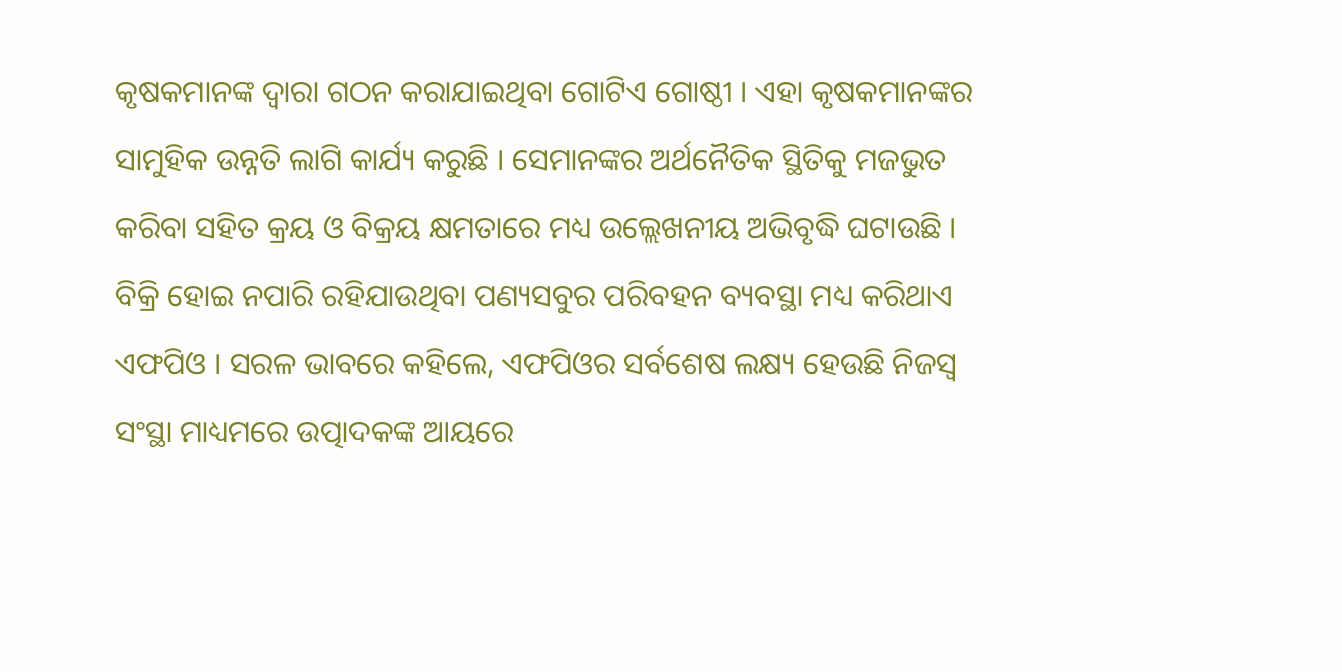କୃଷକମାନଙ୍କ ଦ୍ୱାରା ଗଠନ କରାଯାଇଥିବା ଗୋଟିଏ ଗୋଷ୍ଠୀ । ଏହା କୃଷକମାନଙ୍କର ସାମୁହିକ ଉନ୍ନତି ଲାଗି କାର୍ଯ୍ୟ କରୁଛି । ସେମାନଙ୍କର ଅର୍ଥନୈତିକ ସ୍ଥିତିକୁ ମଜଭୁତ କରିବା ସହିତ କ୍ରୟ ଓ ବିକ୍ରୟ କ୍ଷମତାରେ ମଧ୍ୟ ଉଲ୍ଲେଖନୀୟ ଅଭିବୃଦ୍ଧି ଘଟାଉଛି । ବିକ୍ରି ହୋଇ ନପାରି ରହିଯାଉଥିବା ପଣ୍ୟସବୁର ପରିବହନ ବ୍ୟବସ୍ଥା ମଧ୍ୟ କରିଥାଏ ଏଫପିଓ । ସରଳ ଭାବରେ କହିଲେ, ଏଫପିଓର ସର୍ବଶେଷ ଲକ୍ଷ୍ୟ ହେଉଛି ନିଜସ୍ୱ ସଂସ୍ଥା ମାଧ୍ୟମରେ ଉତ୍ପାଦକଙ୍କ ଆୟରେ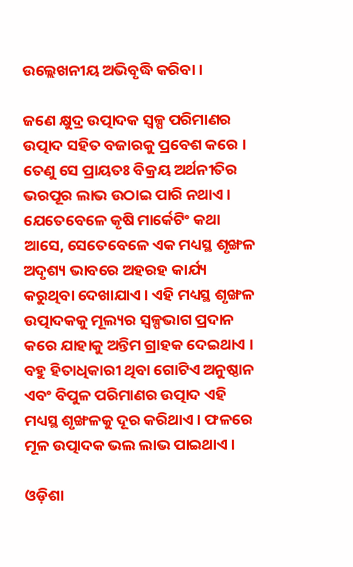ଉଲ୍ଲେଖନୀୟ ଅଭିବୃଦ୍ଧି କରିବା ।

ଜଣେ କ୍ଷୁଦ୍ର ଉତ୍ପାଦକ ସ୍ୱଳ୍ପ ପରିମାଣର ଉତ୍ପାଦ ସହିତ ବଜାରକୁ ପ୍ରବେଶ କରେ । ତେଣୁ ସେ ପ୍ରାୟତଃ ବିକ୍ରୟ ଅର୍ଥନୀତିର ଭରପୂର ଲାଭ ଉଠାଇ ପାରି ନଥାଏ । ଯେତେବେଳେ କୃଷି ମାର୍କେଟିଂ କଥା ଆସେ, ସେତେବେଳେ ଏକ ମଧ୍ୟସ୍ଥ ଶୃଙ୍ଖଳ ଅଦୃଶ୍ୟ ଭାବରେ ଅହରହ କାର୍ଯ୍ୟ କରୁଥିବା ଦେଖାଯାଏ । ଏହି ମଧ୍ୟସ୍ଥ ଶୃଙ୍ଖଳ ଉତ୍ପାଦକକୁ ମୂଲ୍ୟର ସ୍ୱଳ୍ପଭାଗ ପ୍ରଦାନ କରେ ଯାହାକୁ ଅନ୍ତିମ ଗ୍ରାହକ ଦେଇଥାଏ । ବହୁ ହିତାଧିକାରୀ ଥିବା ଗୋଟିଏ ଅନୁଷ୍ଠାନ ଏବଂ ବିପୁଳ ପରିମାଣର ଉତ୍ପାଦ ଏହି ମଧ୍ୟସ୍ଥ ଶୃଙ୍ଖଳକୁ ଦୂର କରିଥାଏ । ଫଳରେ ମୂଳ ଉତ୍ପାଦକ ଭଲ ଲାଭ ପାଇଥାଏ ।

ଓଡ଼ିଶା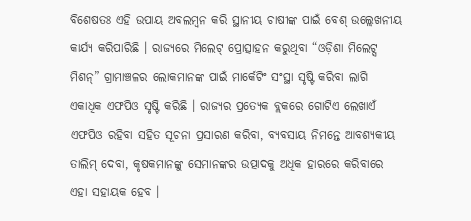ବିଶେଷତଃ ଏହି ଉପାୟ ଅବଲମ୍ବନ କରି ସ୍ଥାନୀୟ ଚାଷୀଙ୍କ ପାଇଁ ବେଶ୍ ଉଲ୍ଲେଖନୀୟ କାର୍ଯ୍ୟ କରିପାରିଛି । ରାଜ୍ୟରେ ମିଲେଟ୍ ପ୍ରୋତ୍ସାହନ କରୁଥିବା “ଓଡ଼ିଶା ମିଲେଟ୍ସ ମିଶନ୍” ଗ୍ରାମାଞ୍ଚଳର ଲୋକମାନଙ୍କ ପାଇଁ ମାର୍କେଟିଂ ସଂସ୍ଥା ସୃଷ୍ଟି କରିବା ଲାଗି ଏକାଧିକ ଏଫପିଓ ସୃଷ୍ଟି କରିଛି । ରାଜ୍ୟର ପ୍ରତ୍ୟେକ ବ୍ଲକରେ ଗୋଟିଏ ଲେଖାଏଁ ଏଫପିଓ ରହିବା ସହିତ ସୂଚନା ପ୍ରସାରଣ କରିବା, ବ୍ୟବସାୟ ନିମନ୍ତେ ଆବଶ୍ୟକୀୟ ତାଲିମ୍ ଦେବା, କୃଷକମାନଙ୍କୁ ସେମାନଙ୍କର ଉତ୍ପାଦକୁ ଅଧିକ ହାରରେ କରିବାରେ ଏହା ସହାୟକ ହେବ ।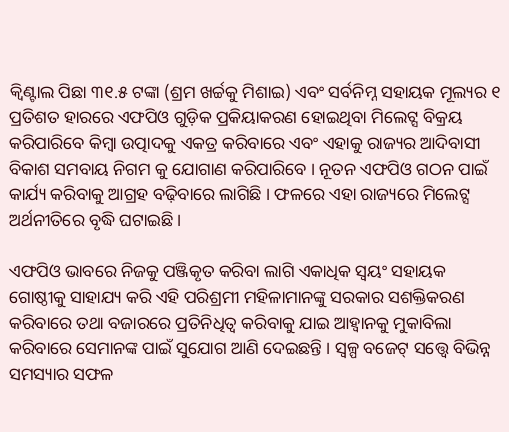କ୍ୱିଣ୍ଟାଲ ପିଛା ୩୧.୫ ଟଙ୍କା (ଶ୍ରମ ଖର୍ଚ୍ଚକୁ ମିଶାଇ) ଏବଂ ସର୍ବନିମ୍ନ ସହାୟକ ମୂଲ୍ୟର ୧ ପ୍ରତିଶତ ହାରରେ ଏଫପିଓ ଗୁଡ଼ିକ ପ୍ରକିୟାକରଣ ହୋଇଥିବା ମିଲେଟ୍ସ ବିକ୍ରୟ କରିପାରିବେ କିମ୍ବା ଉତ୍ପାଦକୁ ଏକତ୍ର କରିବାରେ ଏବଂ ଏହାକୁ ରାଜ୍ୟର ଆଦିବାସୀ ବିକାଶ ସମବାୟ ନିଗମ କୁ ଯୋଗାଣ କରିପାରିବେ । ନୂତନ ଏଫପିଓ ଗଠନ ପାଇଁ କାର୍ଯ୍ୟ କରିବାକୁ ଆଗ୍ରହ ବଢ଼ିବାରେ ଲାଗିଛି । ଫଳରେ ଏହା ରାଜ୍ୟରେ ମିଲେଟ୍ସ ଅର୍ଥନୀତିରେ ବୃଦ୍ଧି ଘଟାଇଛି ।

ଏଫପିଓ ଭାବରେ ନିଜକୁ ପଞ୍ଜିକୃତ କରିବା ଲାଗି ଏକାଧିକ ସ୍ୱୟଂ ସହାୟକ ଗୋଷ୍ଠୀକୁ ସାହାଯ୍ୟ କରି ଏହି ପରିଶ୍ରମୀ ମହିଳାମାନଙ୍କୁ ସରକାର ସଶକ୍ତିକରଣ କରିବାରେ ତଥା ବଜାରରେ ପ୍ରତିନିଧିତ୍ୱ କରିବାକୁ ଯାଇ ଆହ୍ୱାନକୁ ମୁକାବିଲା କରିବାରେ ସେମାନଙ୍କ ପାଇଁ ସୁଯୋଗ ଆଣି ଦେଇଛନ୍ତି । ସ୍ୱଳ୍ପ ବଜେଟ୍ ସତ୍ତ୍ୱେ ବିଭିନ୍ନ ସମସ୍ୟାର ସଫଳ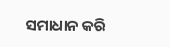ସମାଧାନ କରି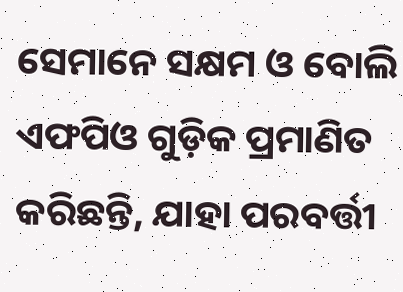ସେମାନେ ସକ୍ଷମ ଓ ବୋଲି ଏଫପିଓ ଗୁଡ଼ିକ ପ୍ରମାଣିତ କରିଛନ୍ତି, ଯାହା ପରବର୍ତ୍ତୀ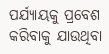ପର୍ଯ୍ୟାୟକୁ ପ୍ରବେଶ କରିବାକୁ ଯାଉଥିବା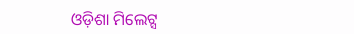ଓଡ଼ିଶା ମିଲେଟ୍ସ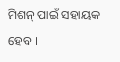ମିଶନ୍ ପାଇଁ ସହାୟକ ହେବ ।